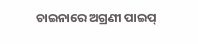ଚାଇନାରେ ଅଗ୍ରଣୀ ପାଇପ୍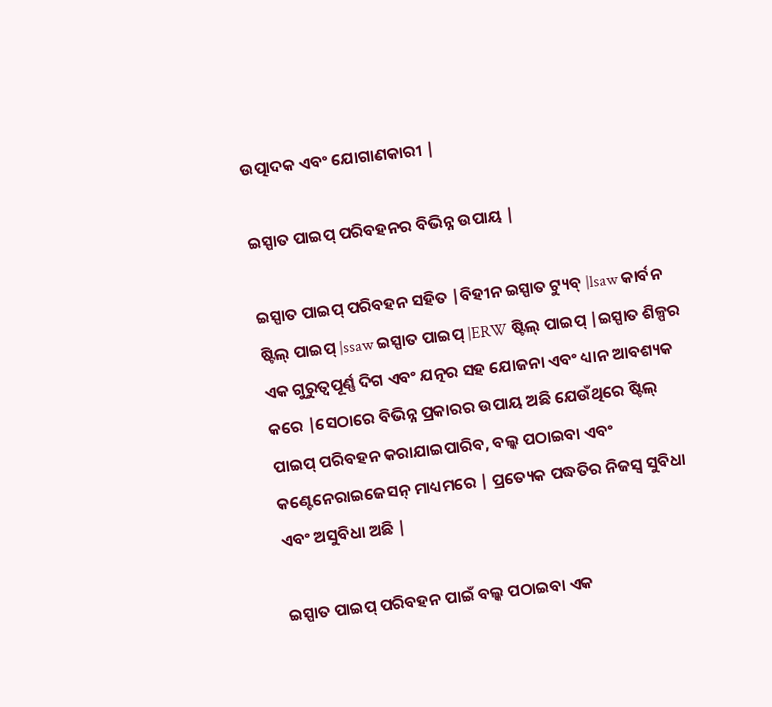ଉତ୍ପାଦକ ଏବଂ ଯୋଗାଣକାରୀ |

ଇସ୍ପାତ ପାଇପ୍ ପରିବହନର ବିଭିନ୍ନ ଉପାୟ |

ଇସ୍ପାତ ପାଇପ୍ ପରିବହନ ସହିତ |ବିହୀନ ଇସ୍ପାତ ଟ୍ୟୁବ୍ |lsaw କାର୍ବନ ଷ୍ଟିଲ୍ ପାଇପ୍ |ssaw ଇସ୍ପାତ ପାଇପ୍ |ERW ଷ୍ଟିଲ୍ ପାଇପ୍ |ଇସ୍ପାତ ଶିଳ୍ପର ଏକ ଗୁରୁତ୍ୱପୂର୍ଣ୍ଣ ଦିଗ ଏବଂ ଯତ୍ନର ସହ ଯୋଜନା ଏବଂ ଧ୍ୟାନ ଆବଶ୍ୟକ କରେ |ସେଠାରେ ବିଭିନ୍ନ ପ୍ରକାରର ଉପାୟ ଅଛି ଯେଉଁଥିରେ ଷ୍ଟିଲ୍ ପାଇପ୍ ପରିବହନ କରାଯାଇପାରିବ, ବଲ୍କ ପଠାଇବା ଏବଂ କଣ୍ଟେନେରାଇଜେସନ୍ ମାଧ୍ୟମରେ | ପ୍ରତ୍ୟେକ ପଦ୍ଧତିର ନିଜସ୍ୱ ସୁବିଧା ଏବଂ ଅସୁବିଧା ଅଛି |

ଇସ୍ପାତ ପାଇପ୍ ପରିବହନ ପାଇଁ ବଲ୍କ ପଠାଇବା ଏକ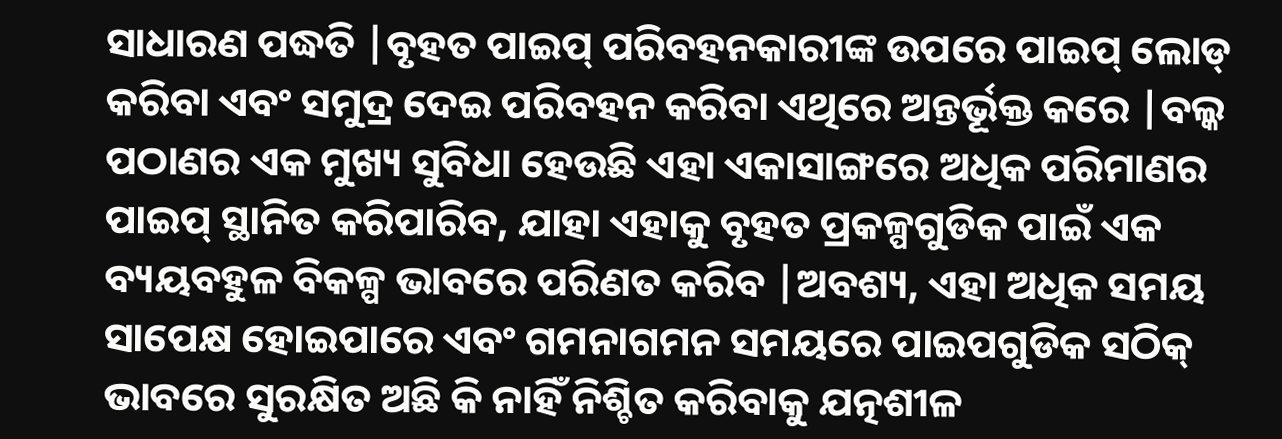ସାଧାରଣ ପଦ୍ଧତି |ବୃହତ ପାଇପ୍ ପରିବହନକାରୀଙ୍କ ଉପରେ ପାଇପ୍ ଲୋଡ୍ କରିବା ଏବଂ ସମୁଦ୍ର ଦେଇ ପରିବହନ କରିବା ଏଥିରେ ଅନ୍ତର୍ଭୂକ୍ତ କରେ |ବଲ୍କ ପଠାଣର ଏକ ମୁଖ୍ୟ ସୁବିଧା ହେଉଛି ଏହା ଏକାସାଙ୍ଗରେ ଅଧିକ ପରିମାଣର ପାଇପ୍ ସ୍ଥାନିତ କରିପାରିବ, ଯାହା ଏହାକୁ ବୃହତ ପ୍ରକଳ୍ପଗୁଡିକ ପାଇଁ ଏକ ବ୍ୟୟବହୁଳ ବିକଳ୍ପ ଭାବରେ ପରିଣତ କରିବ |ଅବଶ୍ୟ, ଏହା ଅଧିକ ସମୟ ସାପେକ୍ଷ ହୋଇପାରେ ଏବଂ ଗମନାଗମନ ସମୟରେ ପାଇପଗୁଡିକ ସଠିକ୍ ଭାବରେ ସୁରକ୍ଷିତ ଅଛି କି ନାହିଁ ନିଶ୍ଚିତ କରିବାକୁ ଯତ୍ନଶୀଳ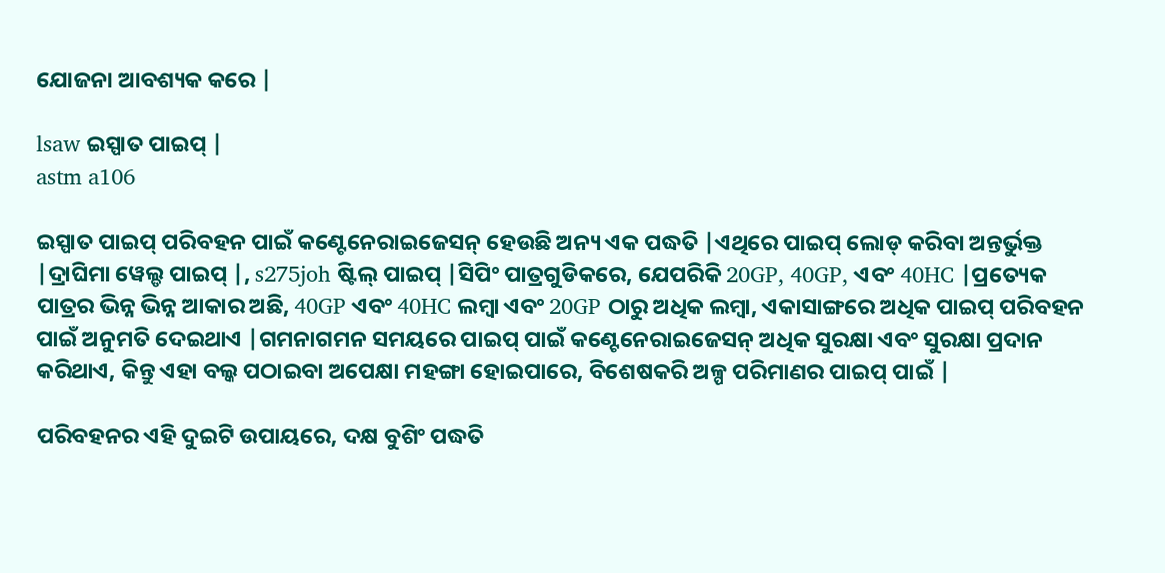ଯୋଜନା ଆବଶ୍ୟକ କରେ |

lsaw ଇସ୍ପାତ ପାଇପ୍ |
astm a106

ଇସ୍ପାତ ପାଇପ୍ ପରିବହନ ପାଇଁ କଣ୍ଟେନେରାଇଜେସନ୍ ହେଉଛି ଅନ୍ୟ ଏକ ପଦ୍ଧତି |ଏଥିରେ ପାଇପ୍ ଲୋଡ୍ କରିବା ଅନ୍ତର୍ଭୁକ୍ତ |ଦ୍ରାଘିମା ୱେଲ୍ଡ ପାଇପ୍ |, s275joh ଷ୍ଟିଲ୍ ପାଇପ୍ |ସିପିଂ ପାତ୍ରଗୁଡିକରେ, ଯେପରିକି 20GP, 40GP, ଏବଂ 40HC |ପ୍ରତ୍ୟେକ ପାତ୍ରର ଭିନ୍ନ ଭିନ୍ନ ଆକାର ଅଛି, 40GP ଏବଂ 40HC ଲମ୍ବା ଏବଂ 20GP ଠାରୁ ଅଧିକ ଲମ୍ବା, ଏକାସାଙ୍ଗରେ ଅଧିକ ପାଇପ୍ ପରିବହନ ପାଇଁ ଅନୁମତି ଦେଇଥାଏ |ଗମନାଗମନ ସମୟରେ ପାଇପ୍ ପାଇଁ କଣ୍ଟେନେରାଇଜେସନ୍ ଅଧିକ ସୁରକ୍ଷା ଏବଂ ସୁରକ୍ଷା ପ୍ରଦାନ କରିଥାଏ, କିନ୍ତୁ ଏହା ବଲ୍କ ପଠାଇବା ଅପେକ୍ଷା ମହଙ୍ଗା ହୋଇପାରେ, ବିଶେଷକରି ଅଳ୍ପ ପରିମାଣର ପାଇପ୍ ପାଇଁ |

ପରିବହନର ଏହି ଦୁଇଟି ଉପାୟରେ, ଦକ୍ଷ ବୁଶିଂ ପଦ୍ଧତି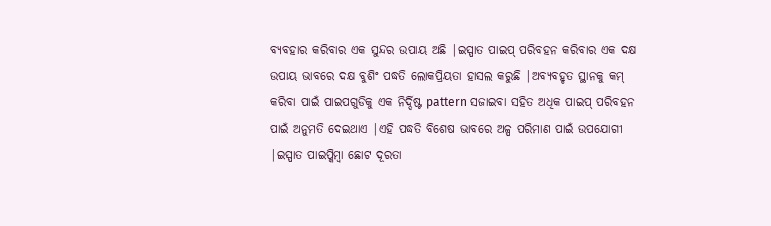ବ୍ୟବହାର କରିବାର ଏକ ସୁନ୍ଦର ଉପାୟ ଅଛି |ଇସ୍ପାତ ପାଇପ୍ ପରିବହନ କରିବାର ଏକ ଦକ୍ଷ ଉପାୟ ଭାବରେ ଦକ୍ଷ ବୁଶିଂ ପଦ୍ଧତି ଲୋକପ୍ରିୟତା ହାସଲ କରୁଛି |ଅବ୍ୟବହୃତ ସ୍ଥାନକୁ କମ୍ କରିବା ପାଇଁ ପାଇପଗୁଡିକୁ ଏକ ନିର୍ଦ୍ଦିଷ୍ଟ pattern ସଜାଇବା ସହିତ ଅଧିକ ପାଇପ୍ ପରିବହନ ପାଇଁ ଅନୁମତି ଦେଇଥାଏ |ଏହି ପଦ୍ଧତି ବିଶେଷ ଭାବରେ ଅଳ୍ପ ପରିମାଣ ପାଇଁ ଉପଯୋଗୀ |ଇସ୍ପାତ ପାଇପ୍କିମ୍ବା ଛୋଟ ଦୂରତା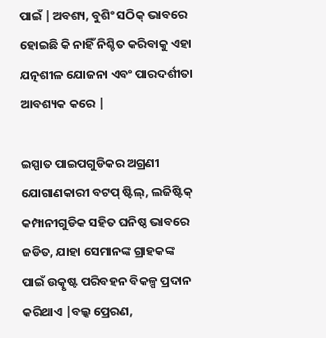ପାଇଁ |ଅବଶ୍ୟ, ବୁଶିଂ ସଠିକ୍ ଭାବରେ ହୋଇଛି କି ନାହିଁ ନିଶ୍ଚିତ କରିବାକୁ ଏହା ଯତ୍ନଶୀଳ ଯୋଜନା ଏବଂ ପାରଦର୍ଶୀତା ଆବଶ୍ୟକ କରେ |

ଇସ୍ପାତ ପାଇପଗୁଡିକର ଅଗ୍ରଣୀ ଯୋଗାଣକାରୀ ବଟପ୍ ଷ୍ଟିଲ୍, ଲଜିଷ୍ଟିକ୍ କମ୍ପାନୀଗୁଡିକ ସହିତ ଘନିଷ୍ଠ ଭାବରେ ଜଡିତ, ଯାହା ସେମାନଙ୍କ ଗ୍ରାହକଙ୍କ ପାଇଁ ଉତ୍କୃଷ୍ଟ ପରିବହନ ବିକଳ୍ପ ପ୍ରଦାନ କରିଥାଏ |ବଲ୍କ ପ୍ରେରଣ,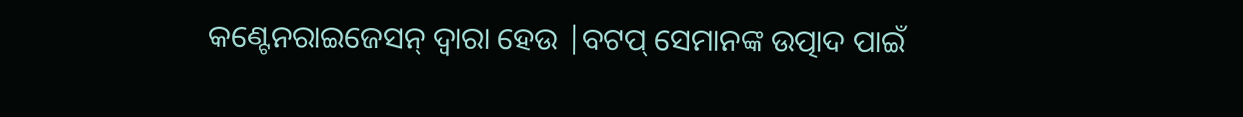କଣ୍ଟେନରାଇଜେସନ୍ ଦ୍ୱାରା ହେଉ |ବଟପ୍ ସେମାନଙ୍କ ଉତ୍ପାଦ ପାଇଁ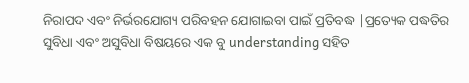ନିରାପଦ ଏବଂ ନିର୍ଭରଯୋଗ୍ୟ ପରିବହନ ଯୋଗାଇବା ପାଇଁ ପ୍ରତିବଦ୍ଧ |ପ୍ରତ୍ୟେକ ପଦ୍ଧତିର ସୁବିଧା ଏବଂ ଅସୁବିଧା ବିଷୟରେ ଏକ ବୁ understanding ସହିତ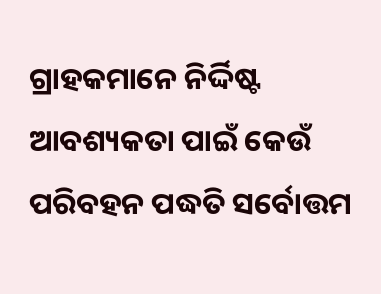ଗ୍ରାହକମାନେ ନିର୍ଦ୍ଦିଷ୍ଟ ଆବଶ୍ୟକତା ପାଇଁ କେଉଁ ପରିବହନ ପଦ୍ଧତି ସର୍ବୋତ୍ତମ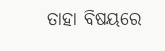ତାହା ବିଷୟରେ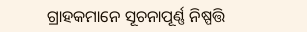ଗ୍ରାହକମାନେ ସୂଚନାପୂର୍ଣ୍ଣ ନିଷ୍ପତ୍ତି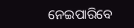ନେଇପାରିବେ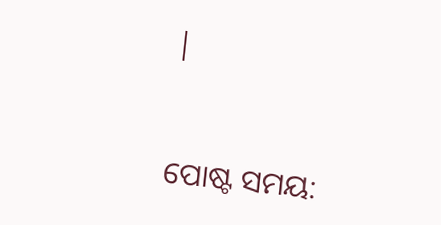|


ପୋଷ୍ଟ ସମୟ: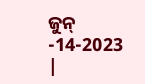ଜୁନ୍ -14-2023 |